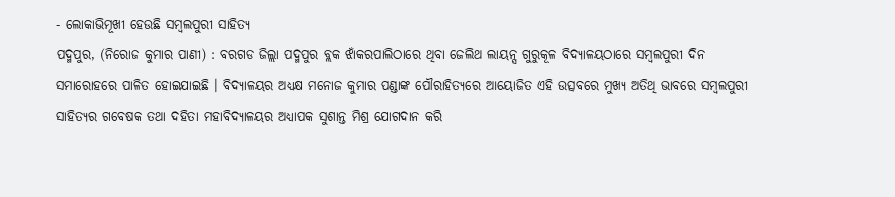- ଲୋକାଭିମୂଖୀ ହେଉଛି ସମ୍ବଲପୁରୀ ସାହିତ୍ୟ
ପଦ୍ମପୁର, (ନିରୋଜ କୁମାର ପାଣୀ) : ବରଗଡ ଜିଲ୍ଲା ପଦ୍ମପୁର ବ୍ଲକ ଝାଁକରପାଲିଠାରେ ଥିବା ଜେଲିଥ ଲାୟନ୍ସ ଗୁରୁକୂଳ ବିଦ୍ୟାଳୟଠାରେ ସମ୍ବଲପୁରୀ ଦିନ ସମାରୋହରେ ପାଳିତ ହୋଇଯାଇଛି । ବିଦ୍ୟାଳୟର ଅଧ୍ୟକ୍ଷ ମନୋଜ କୁମାର ପଣ୍ଡାଙ୍କ ପୌରାହିତ୍ୟରେ ଆୟୋଜିତ ଏହି ଉତ୍ସବରେ ମୁଖ୍ୟ ଅତିଥି ଭାବରେ ସମ୍ବଲପୁରୀ ସାହିତ୍ୟର ଗବେଷକ ତଥା ଦହିତା ମହାବିଦ୍ୟାଳୟର ଅଧ୍ୟାପକ ସୁଶାନ୍ତ ମିଶ୍ର ଯୋଗଦାନ କରି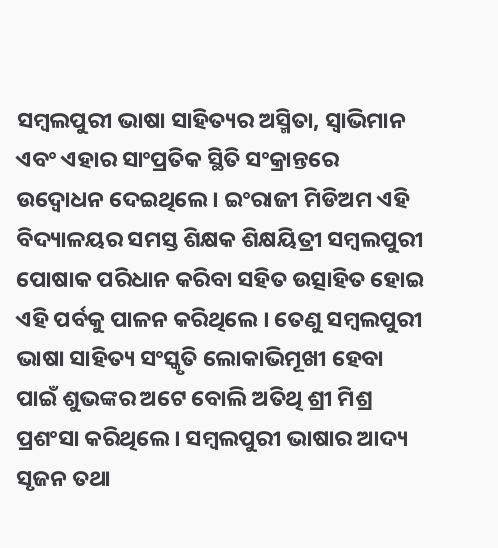ସମ୍ବଲପୁରୀ ଭାଷା ସାହିତ୍ୟର ଅସ୍ମିତା, ସ୍ୱାଭିମାନ ଏବଂ ଏହାର ସାଂପ୍ରତିକ ସ୍ଥିତି ସଂକ୍ରାନ୍ତରେ ଉଦ୍ବୋଧନ ଦେଇଥିଲେ । ଇଂରାଜୀ ମିଡିଅମ ଏହି ବିଦ୍ୟାଳୟର ସମସ୍ତ ଶିକ୍ଷକ ଶିକ୍ଷୟିତ୍ରୀ ସମ୍ବଲପୁରୀ ପୋଷାକ ପରିଧାନ କରିବା ସହିତ ଉତ୍ସାହିତ ହୋଇ ଏହି ପର୍ବକୁ ପାଳନ କରିଥିଲେ । ତେଣୁ ସମ୍ବଲପୁରୀ ଭାଷା ସାହିତ୍ୟ ସଂସ୍କୃତି ଲୋକାଭିମୂଖୀ ହେବା ପାଇଁ ଶୁଭଙ୍କର ଅଟେ ବୋଲି ଅତିଥି ଶ୍ରୀ ମିଶ୍ର ପ୍ରଶଂସା କରିଥିଲେ । ସମ୍ବଲପୁରୀ ଭାଷାର ଆଦ୍ୟ ସୃଜନ ତଥା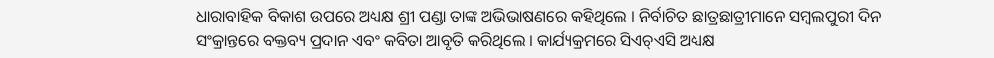ଧାରାବାହିକ ବିକାଶ ଉପରେ ଅଧ୍ୟକ୍ଷ ଶ୍ରୀ ପଣ୍ଡା ତାଙ୍କ ଅଭିଭାଷଣରେ କହିଥିଲେ । ନିର୍ବାଚିତ ଛାତ୍ରଛାତ୍ରୀମାନେ ସମ୍ବଲପୁରୀ ଦିନ ସଂକ୍ରାନ୍ତରେ ବକ୍ତବ୍ୟ ପ୍ରଦାନ ଏବଂ କବିତା ଆବୃତି କରିଥିଲେ । କାର୍ଯ୍ୟକ୍ରମରେ ସିଏଚ୍ଏସି ଅଧ୍ୟକ୍ଷ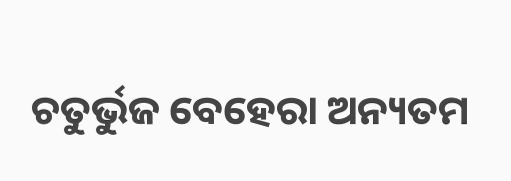ଚତୁର୍ଭୁଜ ବେହେରା ଅନ୍ୟତମ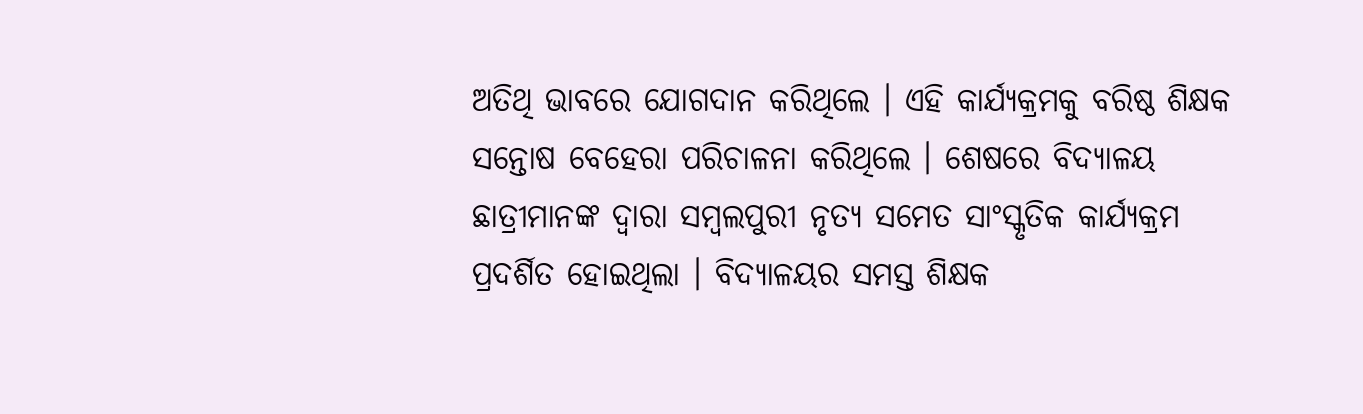ଅତିଥି ଭାବରେ ଯୋଗଦାନ କରିଥିଲେ । ଏହି କାର୍ଯ୍ୟକ୍ରମକୁ ବରିଷ୍ଠ ଶିକ୍ଷକ ସନ୍ତୋଷ ବେହେରା ପରିଚାଳନା କରିଥିଲେ । ଶେଷରେ ବିଦ୍ୟାଳୟ ଛାତ୍ରୀମାନଙ୍କ ଦ୍ୱାରା ସମ୍ବଲପୁରୀ ନୃତ୍ୟ ସମେତ ସାଂସ୍କୃତିକ କାର୍ଯ୍ୟକ୍ରମ ପ୍ରଦର୍ଶିତ ହୋଇଥିଲା । ବିଦ୍ୟାଳୟର ସମସ୍ତ ଶିକ୍ଷକ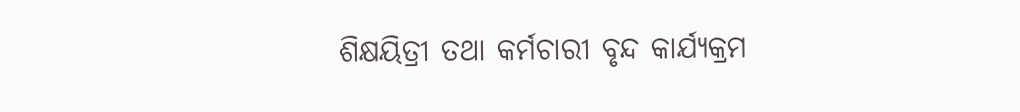ଶିକ୍ଷୟିତ୍ରୀ ତଥା କର୍ମଚାରୀ ବୃନ୍ଦ କାର୍ଯ୍ୟକ୍ରମ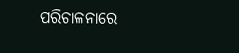ପରିଚାଳନାରେ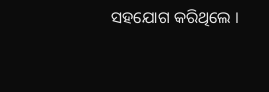ସହଯୋଗ କରିଥିଲେ ।